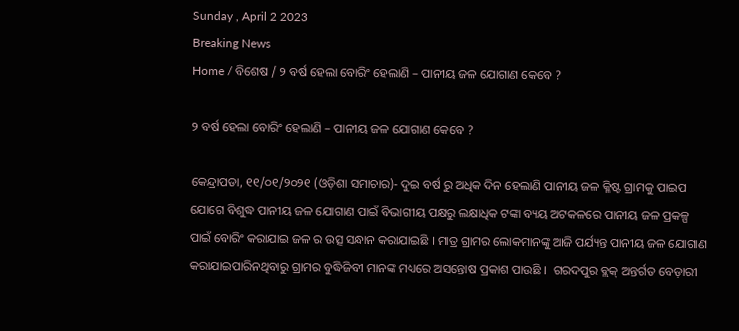Sunday , April 2 2023
Breaking News
Home / ବିଶେଷ / ୨ ବର୍ଷ ହେଲା ବୋରିଂ ହେଲାଣି – ପାନୀୟ ଜଳ ଯୋଗାଣ କେବେ ?

୨ ବର୍ଷ ହେଲା ବୋରିଂ ହେଲାଣି – ପାନୀୟ ଜଳ ଯୋଗାଣ କେବେ ?

କେନ୍ଦ୍ରାପଡା, ୧୧/୦୧/୨୦୨୧ (ଓଡ଼ିଶା ସମାଚାର)- ଦୁଇ ବର୍ଷ ରୁ ଅଧିକ ଦିନ ହେଲାଣି ପାନୀୟ ଜଳ କ୍ଳିଷ୍ଟ ଗ୍ରାମକୁ ପାଇପ ଯୋଗେ ବିଶୁଦ୍ଧ ପାନୀୟ ଜଳ ଯୋଗାଣ ପାଇଁ ବିଭାଗୀୟ ପକ୍ଷରୁ ଲକ୍ଷାଧିକ ଟଙ୍କା ବ୍ୟୟ ଅଟକଳରେ ପାନୀୟ ଜଳ ପ୍ରକଳ୍ପ ପାଇଁ ବୋରିଂ କରାଯାଇ ଜଳ ର ଉତ୍ସ ସନ୍ଧାନ କରାଯାଇଛି । ମାତ୍ର ଗ୍ରାମର ଲୋକମାନଙ୍କୁ ଆଜି ପର୍ଯ୍ୟନ୍ତ ପାନୀୟ ଜଳ ଯୋଗାଣ କରାଯାଇପାରିନଥିବାରୁ ଗ୍ରାମର ବୁଦ୍ଧିଜିବୀ ମାନଙ୍କ ମଧ୍ୟରେ ଅସନ୍ତୋଷ ପ୍ରକାଶ ପାଉଛି ।  ଗରଦପୁର ବ୍ଲକ୍ ଅନ୍ତର୍ଗତ ବେଡ଼ାରୀ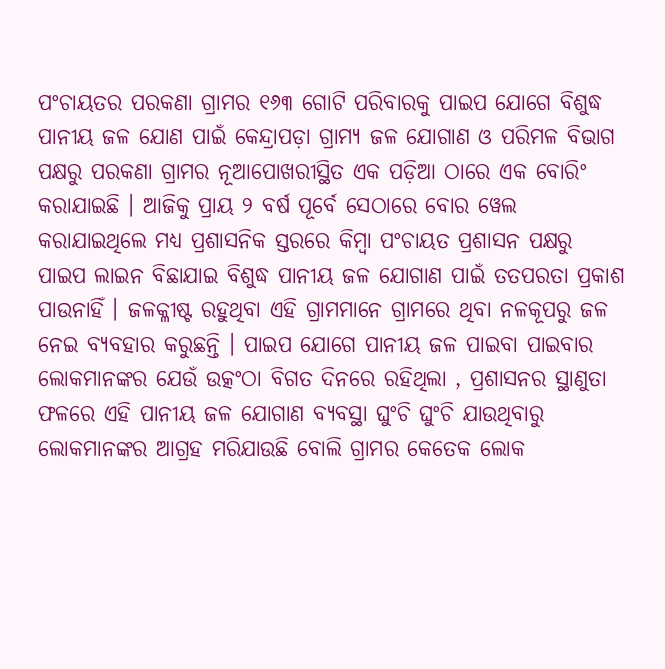ପଂଚାୟତର ପରକଣା ଗ୍ରାମର ୧୬୩ ଗୋଟି ପରିବାରକୁ ପାଇପ ଯୋଗେ ବିଶୁଦ୍ଧ ପାନୀୟ ଜଳ ଯୋଣ ପାଇଁ କେନ୍ଦ୍ରାପଡ଼ା ଗ୍ରାମ୍ୟ ଜଳ ଯୋଗାଣ ଓ ପରିମଳ ବିଭାଗ ପକ୍ଷରୁ ପରକଣା ଗ୍ରାମର ନୂଆପୋଖରୀସ୍ଥିତ ଏକ ପଡ଼ିଆ ଠାରେ ଏକ ବୋରିଂ କରାଯାଇଛି । ଆଜିକୁ ପ୍ରାୟ ୨ ବର୍ଷ ପୂର୍ବେ ସେଠାରେ ବୋର ୱେଲ କରାଯାଇଥିଲେ ମଧ୍ୟ ପ୍ରଶାସନିକ ସ୍ତରରେ କିମ୍ବା ପଂଚାୟତ ପ୍ରଶାସନ ପକ୍ଷରୁ ପାଇପ ଲାଇନ ବିଛାଯାଇ ବିଶୁଦ୍ଧ ପାନୀୟ ଜଳ ଯୋଗାଣ ପାଇଁ ତତପରତା ପ୍ରକାଶ ପାଉନାହିଁ । ଜଳକ୍ଳୀଷ୍ଟ ରହୁଥିବା ଏହି ଗ୍ରାମମାନେ ଗ୍ରାମରେ ଥିବା ନଳକୂପରୁ ଜଳ ନେଇ ବ୍ୟବହାର କରୁଛନ୍ତି । ପାଇପ ଯୋଗେ ପାନୀୟ ଜଳ ପାଇବା ପାଇବାର ଲୋକମାନଙ୍କର ଯେଉଁ ଉତ୍କଂଠା ବିଗତ ଦିନରେ ରହିଥିଲା , ପ୍ରଶାସନର ସ୍ଥାଣୁତା ଫଳରେ ଏହି ପାନୀୟ ଜଳ ଯୋଗାଣ ବ୍ୟବସ୍ଥା ଘୁଂଚି ଘୁଂଚି ଯାଉଥିବାରୁ ଲୋକମାନଙ୍କର ଆଗ୍ରହ ମରିଯାଉଛି ବୋଲି ଗ୍ରାମର କେତେକ ଲୋକ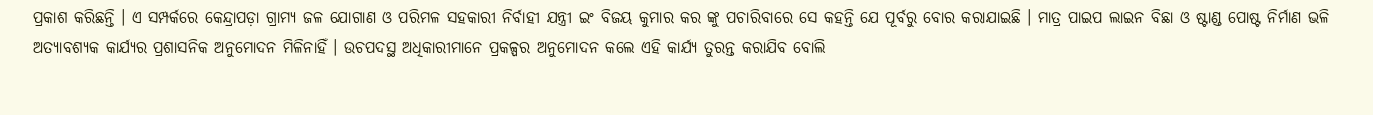ପ୍ରକାଶ କରିଛନ୍ତି । ଏ ସମ୍ପର୍କରେ କେନ୍ଦ୍ରାପଡ଼ା ଗ୍ରାମ୍ୟ ଜଳ ଯୋଗାଣ ଓ ପରିମଳ ସହକାରୀ ନିର୍ବାହୀ ଯନ୍ତ୍ରୀ ଇଂ ବିଜୟ କୁମାର କର ଙ୍କୁ ପଚାରିବାରେ ସେ କହନ୍ତି ଯେ ପୂର୍ବରୁ ବୋର କରାଯାଇଛି । ମାତ୍ର ପାଇପ ଲାଇନ ବିଛା ଓ ଷ୍ଟାଣ୍ଡ ପୋଷ୍ଟ ନିର୍ମାଣ ଭଳି ଅତ୍ୟାବଶ୍ୟକ କାର୍ଯ୍ୟର ପ୍ରଶାସନିକ ଅନୁମୋଦନ ମିଳିନାହିଁ । ଉଚପଦସ୍ଥ ଅଧିକାରୀମାନେ ପ୍ରକଳ୍ପର ଅନୁମୋଦନ କଲେ ଏହି କାର୍ଯ୍ୟ ତୁରନ୍ତ କରାଯିବ ବୋଲି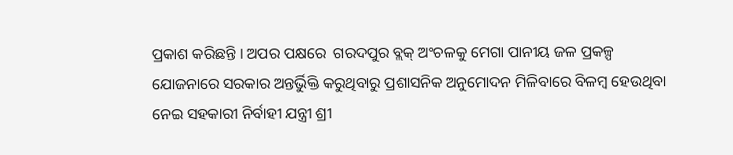ପ୍ରକାଶ କରିଛନ୍ତି । ଅପର ପକ୍ଷରେ  ଗରଦପୁର ବ୍ଲକ୍ ଅଂଚଳକୁ ମେଗା ପାନୀୟ ଜଳ ପ୍ରକଳ୍ପ ଯୋଜନାରେ ସରକାର ଅନ୍ତର୍ଭିୁକ୍ତି କରୁଥିବାରୁ ପ୍ରଶାସନିକ ଅନୁମୋଦନ ମିଳିବାରେ ବିଳମ୍ବ ହେଉଥିବା ନେଇ ସହକାରୀ ନିର୍ବାହୀ ଯନ୍ତ୍ରୀ ଶ୍ରୀ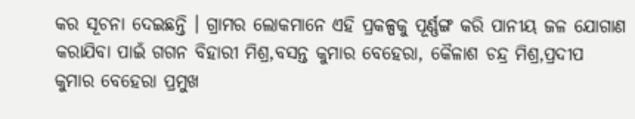କର ସୂଚନା ଦେଇଛନ୍ତି । ଗ୍ରାମର ଲୋକମାନେ ଏହି ପ୍ରକଳ୍ପକୁ ପୂର୍ଣ୍ଣଙ୍ଗ କରି ପାନୀୟ ଜଳ ଯୋଗାଣ କରାଯିବା ପାଇଁ ଗଗନ ବିହାରୀ ମିଶ୍ର,ବସନ୍ତ କୁମାର ବେହେରା, କୈଳାଶ ଚନ୍ଦ୍ର ମିଶ୍ର,ପ୍ରଦୀପ କୁମାର ବେହେରା ପ୍ରମୁଖ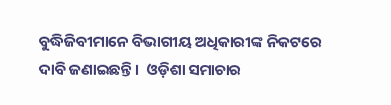ବୁଦ୍ଧିଜିବୀମାନେ ବିଭାଗୀୟ ଅଧିକାରୀଙ୍କ ନିକଟରେ ଦାବି ଜଣାଇଛନ୍ତି ।  ଓଡ଼ିଶା ସମାଚାର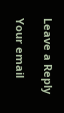Leave a Reply

Your email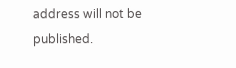address will not be published.